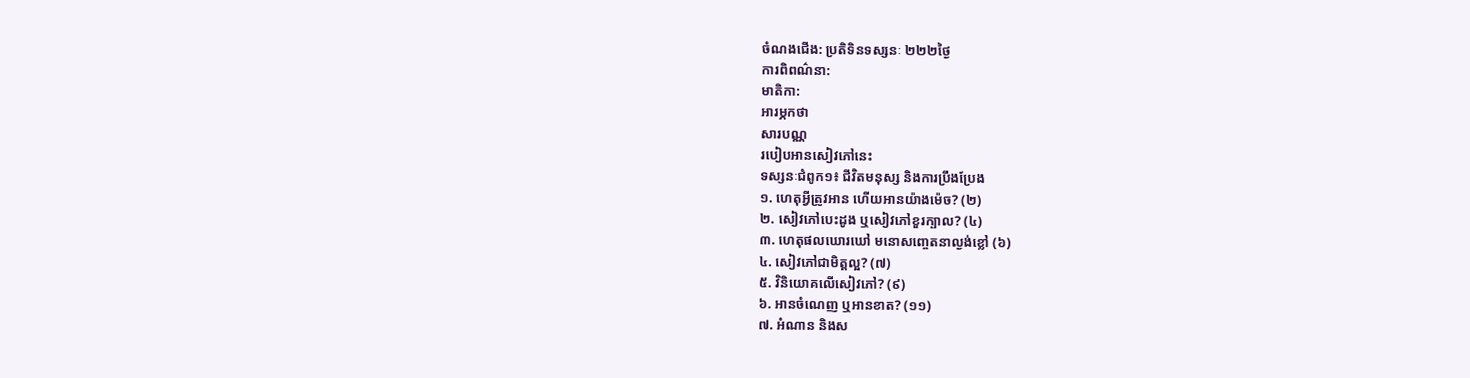ចំណងជើង: ប្រតិទិនទស្សនៈ ២២២ថ្ងៃ
ការពិពណ៌នា:
មាតិកា:
អារម្ភកថា
សារបណ្ណ
របៀបអានសៀវភៅនេះ
ទស្សនៈជំពូក១៖ ជីវិតមនុស្ស និងការប្រឹងប្រែង
១. ហេតុអ្វីត្រូវអាន ហើយអានយ៉ាងម៉េច? (២)
២. សៀវភៅបេះដូង ឬសៀវភៅខួរក្បាល? (៤)
៣. ហេតុផលឃោរឃៅ មនោសញ្ចេតនាល្ងង់ខ្លៅ (៦)
៤. សៀវភៅជាមិត្តល្អ? (៧)
៥. វិនិយោគលើសៀវភៅ? (៩)
៦. អានចំណេញ ឬអានខាត? (១១)
៧. អំណាន និងស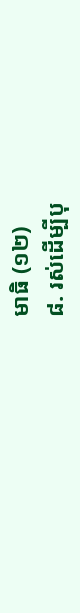មាធិ (១២)
៨. រស់ដើម្បីបុ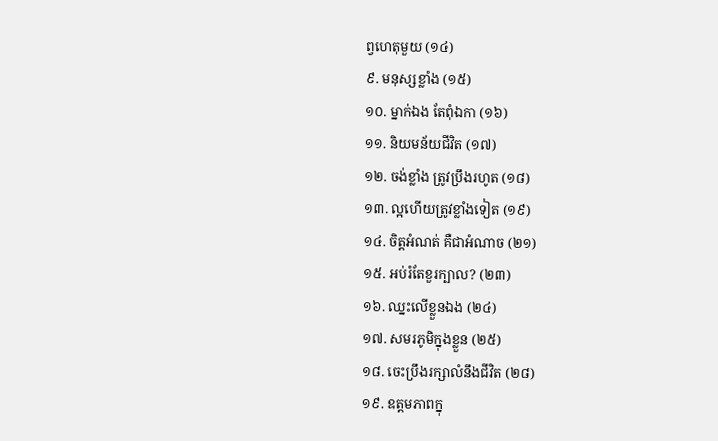ព្វហេតុមួយ (១៤)
៩. មនុស្សខ្លាំង (១៥)
១០. ម្នាក់ឯង តែពុំឯកា (១៦)
១១. និយមន័យជីវិត (១៧)
១២. ចង់ខ្លាំង ត្រូវប្រឹងរហូត (១៨)
១៣. ល្អហើយត្រូវខ្លាំងទៀត (១៩)
១៤. ចិត្តអំណត់ គឺជាអំណាច (២១)
១៥. អប់រំតែខួរក្បាល? (២៣)
១៦. ឈ្នះលើខ្លួនឯង (២៤)
១៧. សមរភូមិក្នុងខ្លួន (២៥)
១៨. ចេះប្រឹងរក្សាលំនឹងជីវិត (២៨)
១៩. ឧត្តមភាពក្នុ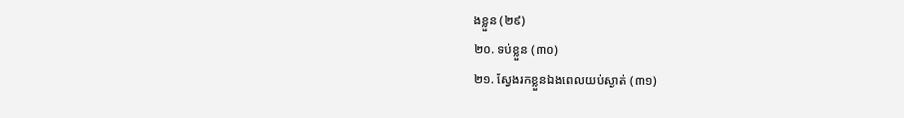ងខ្លួន (២៩)
២០. ទប់ខ្លួន (៣០)
២១. ស្វែងរកខ្លួនឯងពេលយប់ស្ងាត់ (៣១)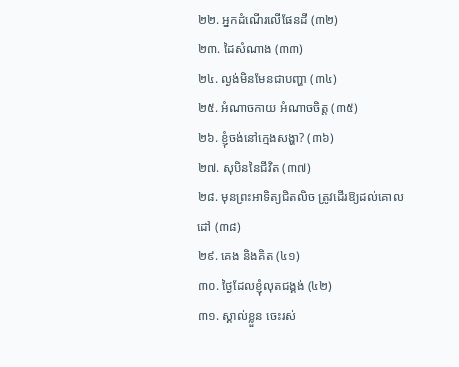២២. អ្នកដំណើរលើផែនដី (៣២)
២៣. ដៃសំណាង (៣៣)
២៤. ល្ងង់មិនមែនជាបញ្ហា (៣៤)
២៥. អំណាចកាយ អំណាចចិត្ត (៣៥)
២៦. ខ្ញុំចង់នៅក្មេងសង្ហា? (៣៦)
២៧. សុបិននៃជីវិត (៣៧)
២៨. មុនព្រះអាទិត្យជិតលិច ត្រូវដើរឱ្យដល់គោលដៅ (៣៨)
២៩. គេង និងគិត (៤១)
៣០. ថ្ងៃដែលខ្ញុំលុតជង្គង់ (៤២)
៣១. ស្គាល់ខ្លួន ចេះរស់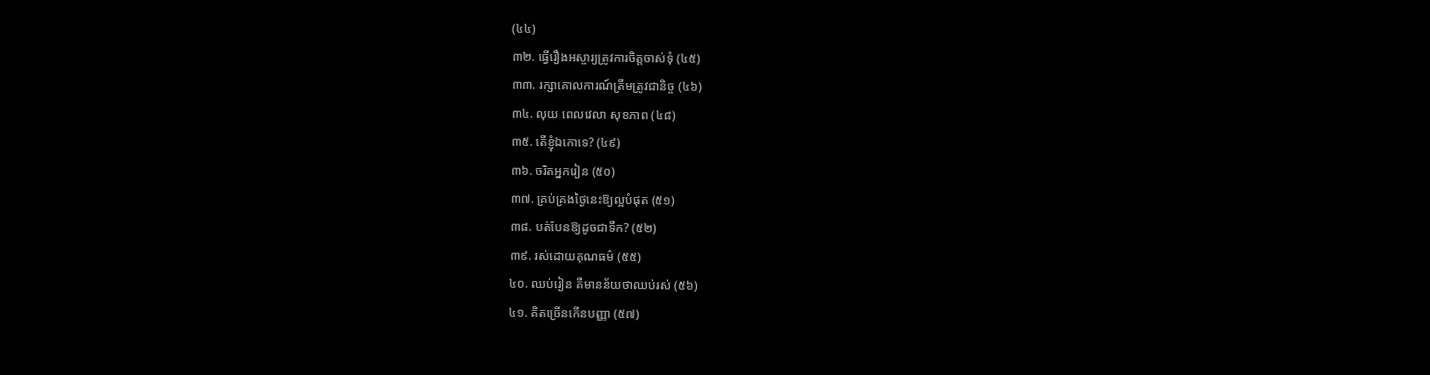(៤៤)
៣២. ធ្វើរឿងអស្ចារ្យត្រូវការចិត្តចាស់ទុំ (៤៥)
៣៣. រក្សាគោលការណ៍ត្រឹមត្រូវជានិច្ច (៤៦)
៣៤. លុយ ពេលវេលា សុខភាព (៤៨)
៣៥. តើខ្ញុំឯកោទេ? (៤៩)
៣៦. ចរិតអ្នករៀន (៥០)
៣៧. គ្រប់គ្រងថ្ងៃនេះឱ្យល្អបំផុត (៥១)
៣៨. បត់បែនឱ្យដូចជាទឹក? (៥២)
៣៩. រស់ដោយគុណធម៌ (៥៥)
៤០. ឈប់រៀន គឺមានន័យថាឈប់រស់ (៥៦)
៤១. គិតច្រើនកើនបញ្ញា (៥៧)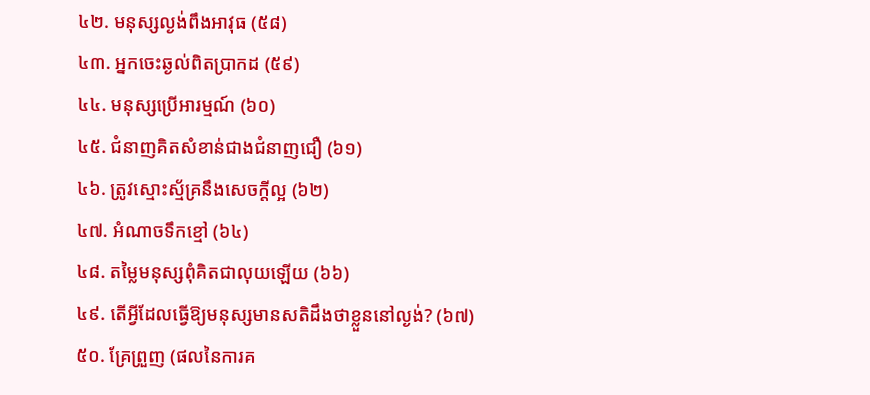៤២. មនុស្សល្ងង់ពឹងអាវុធ (៥៨)
៤៣. អ្នកចេះឆ្ងល់ពិតប្រាកដ (៥៩)
៤៤. មនុស្សប្រើអារម្មណ៍ (៦០)
៤៥. ជំនាញគិតសំខាន់ជាងជំនាញជឿ (៦១)
៤៦. ត្រូវស្មោះស្ម័គ្រនឹងសេចក្តីល្អ (៦២)
៤៧. អំណាចទឹកខ្មៅ (៦៤)
៤៨. តម្លៃមនុស្សពុំគិតជាលុយឡើយ (៦៦)
៤៩. តើអ្វីដែលធ្វើឱ្យមនុស្សមានសតិដឹងថាខ្លួននៅល្ងង់? (៦៧)
៥០. គ្រែព្រួញ (ផលនៃការគ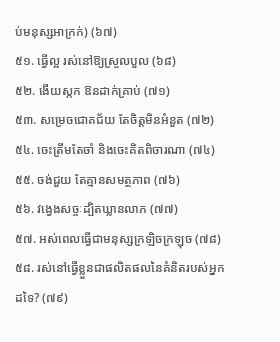ប់មនុស្សអាក្រក់) (៦៧)
៥១. ធ្វើល្អ រស់នៅឱ្យស្រួលបួល (៦៨)
៥២. ងើយស្កក ឱនដាក់គ្រាប់ (៧១)
៥៣. សម្រេចជោគជ័យ តែចិត្តមិនអំនួត (៧២)
៥៤. ចេះត្រឹមតែចាំ និងចេះគិតពិចារណា (៧៤)
៥៥. ចង់ជួយ តែគ្មានសមត្ថភាព (៧៦)
៥៦. វង្វេងសច្ចៈដ្បិតឃ្លានលាភ (៧៧)
៥៧. អស់ពេលធ្វើជាមនុស្សក្រឡិចក្រឡុច (៧៨)
៥៨. រស់នៅធ្វើខ្លួនជាផលិតផលនៃគំនិតរបស់អ្នកដទៃ? (៧៩)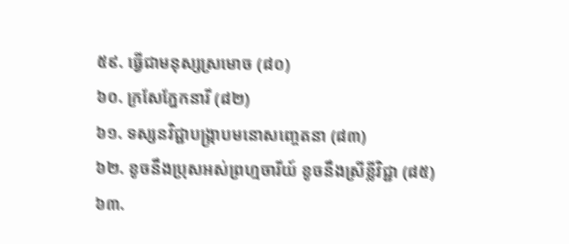៥៩. ធ្វើជាមនុស្សស្រមោច (៨០)
៦០. ក្រសែភ្នែកនារី (៨២)
៦១. ទស្សនវិជ្ជាបង្ក្រាបមនោសញ្ចេតនា (៨៣)
៦២. ខូចនឹងប្រុសអស់ព្រហ្មចារីយ៍ ខូចនឹងស្រីខ្លីវិជ្ជា (៨៥)
៦៣.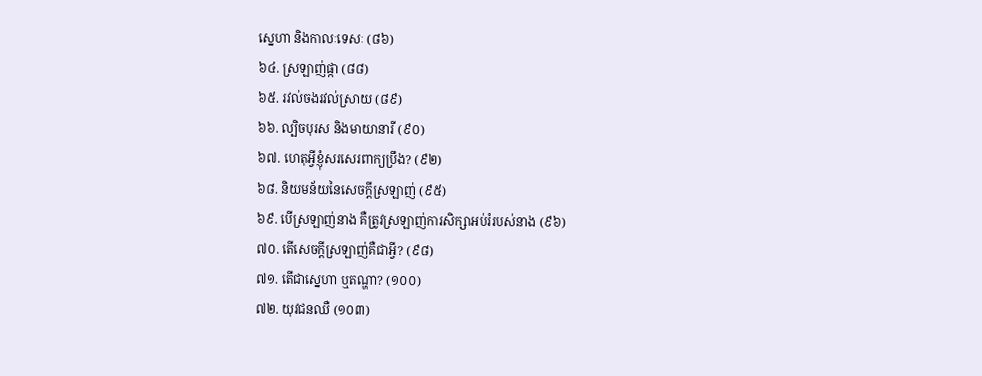ស្នេហា និងកាលៈទេសៈ (៨៦)
៦៤. ស្រឡាញ់ផ្កា (៨៨)
៦៥. រវល់ចងរវល់ស្រាយ (៨៩)
៦៦. ល្បិចបុរស និងមាយានារី (៩០)
៦៧. ហេតុអ្វីខ្ញុំសរសេរពាក្យប្រឹង? (៩២)
៦៨. និយមន័យនៃសេចក្តីស្រឡាញ់ (៩៥)
៦៩. បើស្រឡាញ់នាង គឺត្រូវស្រឡាញ់ការសិក្សាអប់រំរបស់នាង (៩៦)
៧០. តើសេចក្តីស្រឡាញ់គឺជាអ្វី? (៩៨)
៧១. តើជាស្នេហា ឬតណ្ហា? (១០០)
៧២. យុវជនឈឺ (១០៣)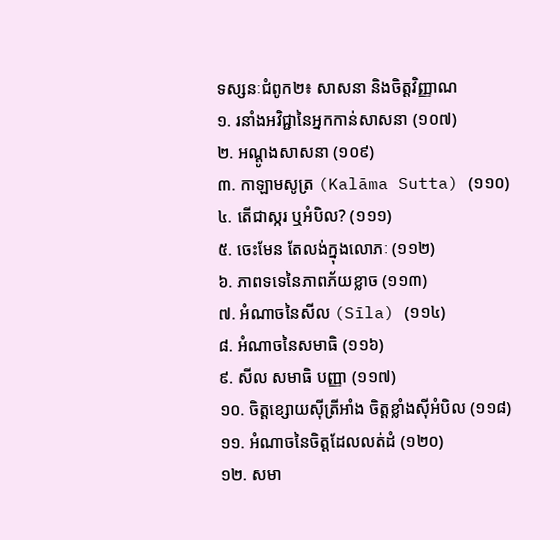ទស្សនៈជំពូក២៖ សាសនា និងចិត្តវិញ្ញាណ
១. រនាំងអវិជ្ជានៃអ្នកកាន់សាសនា (១០៧)
២. អណ្តូងសាសនា (១០៩)
៣. កាឡាមសូត្រ (Kalāma Sutta) (១១០)
៤. តើជាស្ករ ឬអំបិល? (១១១)
៥. ចេះមែន តែលង់ក្នុងលោភៈ (១១២)
៦. ភាពទទេនៃភាពភ័យខ្លាច (១១៣)
៧. អំណាចនៃសីល (Sīla) (១១៤)
៨. អំណាចនៃសមាធិ (១១៦)
៩. សីល សមាធិ បញ្ញា (១១៧)
១០. ចិត្តខ្សោយស៊ីត្រីអាំង ចិត្តខ្លាំងស៊ីអំបិល (១១៨)
១១. អំណាចនៃចិត្តដែលលត់ដំ (១២០)
១២. សមា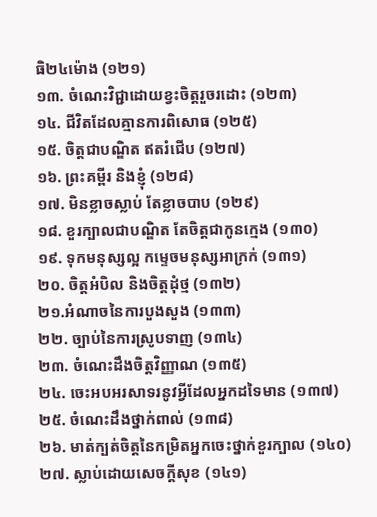ធិ២៤ម៉ោង (១២១)
១៣. ចំណេះវិជ្ជាដោយខ្វះចិត្តរួចរដោះ (១២៣)
១៤. ជីវិតដែលគ្មានការពិសោធ (១២៥)
១៥. ចិត្តជាបណ្ឌិត ឥតរំជើប (១២៧)
១៦. ព្រះគម្ពីរ និងខ្ញុំ (១២៨)
១៧. មិនខ្លាចស្លាប់ តែខ្លាចបាប (១២៩)
១៨. ខួរក្បាលជាបណ្ឌិត តែចិត្តជាកូនក្មេង (១៣០)
១៩. ទុកមនុស្សល្អ កម្ទេចមនុស្សអាក្រក់ (១៣១)
២០. ចិត្តអំបិល និងចិត្តដុំថ្ម (១៣២)
២១.អំណាចនៃការបួងសួង (១៣៣)
២២. ច្បាប់នៃការស្រូបទាញ (១៣៤)
២៣. ចំណេះដឹងចិត្តវិញ្ញាណ (១៣៥)
២៤. ចេះអបអរសាទរនូវអ្វីដែលអ្នកដទៃមាន (១៣៧)
២៥. ចំណេះដឹងថ្នាក់ពាល់ (១៣៨)
២៦. មាត់ក្បត់ចិត្តនៃកម្រិតអ្នកចេះថ្នាក់ខួរក្បាល (១៤០)
២៧. ស្លាប់ដោយសេចក្តីសុខ (១៤១)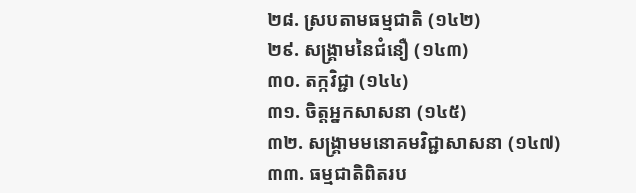២៨. ស្របតាមធម្មជាតិ (១៤២)
២៩. សង្គ្រាមនៃជំនឿ (១៤៣)
៣០. តក្កវិជ្ជា (១៤៤)
៣១. ចិត្តអ្នកសាសនា (១៤៥)
៣២. សង្គ្រាមមនោគមវិជ្ជាសាសនា (១៤៧)
៣៣. ធម្មជាតិពិតរប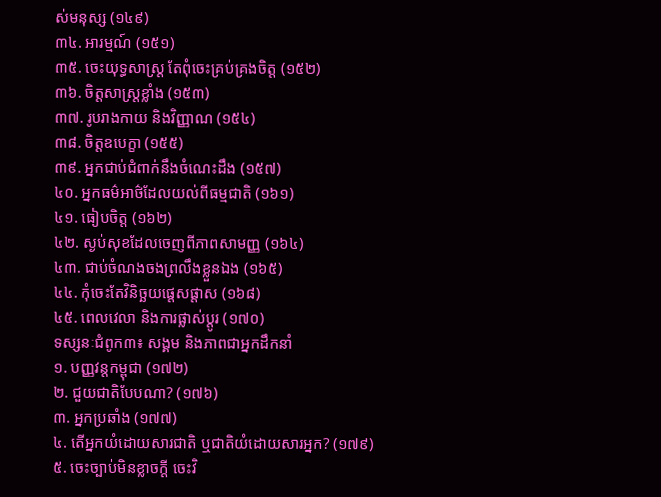ស់មនុស្ស (១៤៩)
៣៤. អារម្មណ៍ (១៥១)
៣៥. ចេះយុទ្ធសាស្ត្រ តែពុំចេះគ្រប់គ្រងចិត្ត (១៥២)
៣៦. ចិត្តសាស្រ្តខ្លាំង (១៥៣)
៣៧. រូបរាងកាយ និងវិញ្ញាណ (១៥៤)
៣៨. ចិត្តឧបេក្ខា (១៥៥)
៣៩. អ្នកជាប់ជំពាក់នឹងចំណេះដឹង (១៥៧)
៤០. អ្នកធម៌អាថ៌ដែលយល់ពីធម្មជាតិ (១៦១)
៤១. ធៀបចិត្ត (១៦២)
៤២. ស្ងប់សុខដែលចេញពីភាពសាមញ្ញ (១៦៤)
៤៣. ជាប់ចំណងចងព្រលឹងខ្លួនឯង (១៦៥)
៤៤. កុំចេះតែវិនិច្ឆយផ្តេសផ្តាស (១៦៨)
៤៥. ពេលវេលា និងការផ្លាស់ប្តូរ (១៧០)
ទស្សនៈជំពូក៣៖ សង្គម និងភាពជាអ្នកដឹកនាំ
១. បញ្ញវន្តកម្ពុជា (១៧២)
២. ជួយជាតិបែបណា? (១៧៦)
៣. អ្នកប្រឆាំង (១៧៧)
៤. តើអ្នកយំដោយសារជាតិ ឬជាតិយំដោយសារអ្នក? (១៧៩)
៥. ចេះច្បាប់មិនខ្លាចក្ដី ចេះវិ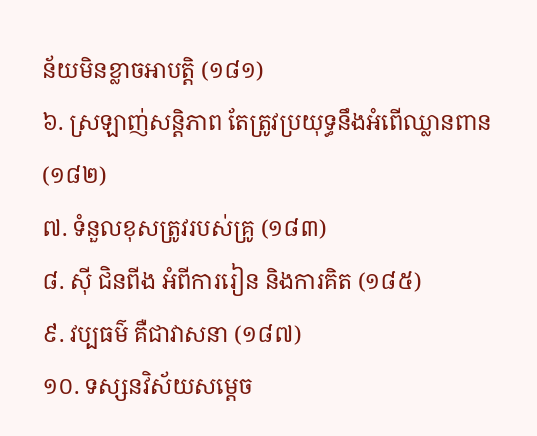ន័យមិនខ្លាចអាបត្តិ (១៨១)
៦. ស្រឡាញ់សន្តិភាព តែត្រូវប្រយុទ្ធនឹងអំពើឈ្លានពាន (១៨២)
៧. ទំនួលខុសត្រូវរបស់គ្រូ (១៨៣)
៨. ស៊ី ជិនពីង អំពីការរៀន និងការគិត (១៨៥)
៩. វប្បធម៌ គឺជាវាសនា (១៨៧)
១០. ទស្សនវិស័យសម្តេច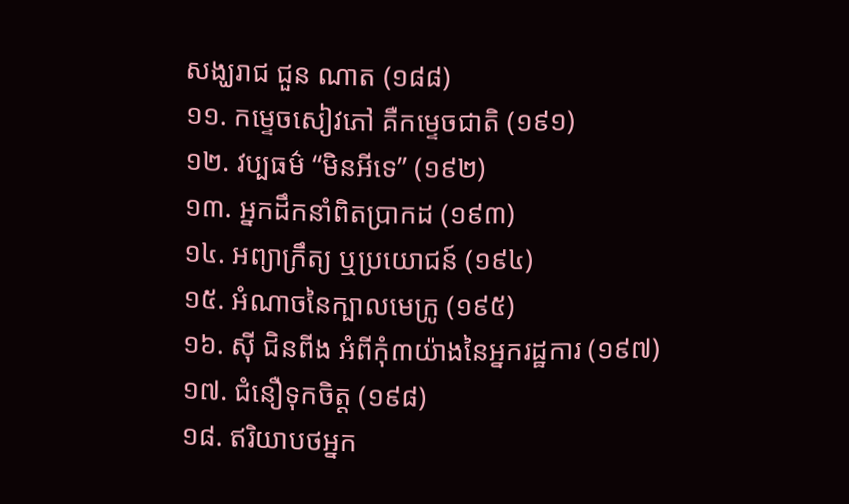សង្ឃរាជ ជួន ណាត (១៨៨)
១១. កម្ទេចសៀវភៅ គឺកម្ទេចជាតិ (១៩១)
១២. វប្បធម៌ “មិនអីទេ” (១៩២)
១៣. អ្នកដឹកនាំពិតប្រាកដ (១៩៣)
១៤. អព្យាក្រឹត្យ ឬប្រយោជន៍ (១៩៤)
១៥. អំណាចនៃក្បាលមេក្រូ (១៩៥)
១៦. ស៊ី ជិនពីង អំពីកុំ៣យ៉ាងនៃអ្នករដ្ឋការ (១៩៧)
១៧. ជំនឿទុកចិត្ត (១៩៨)
១៨. ឥរិយាបថអ្នក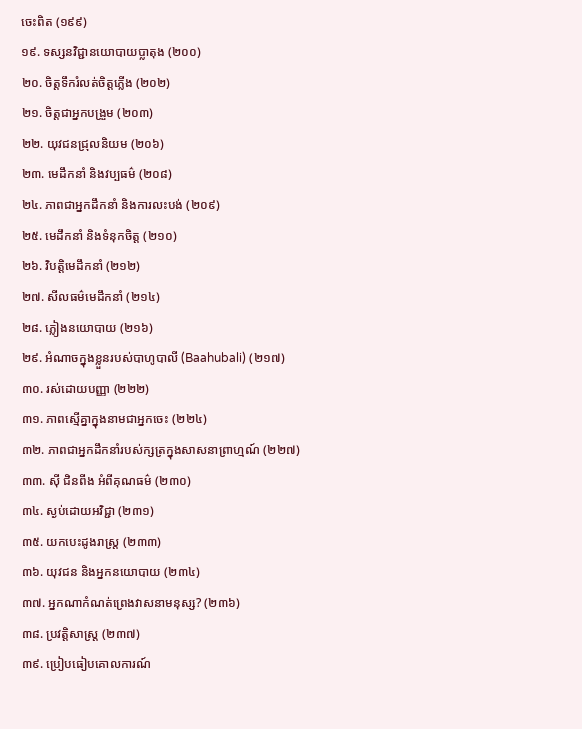ចេះពិត (១៩៩)
១៩. ទស្សនវិជ្ជានយោបាយប្លាតុង (២០០)
២០. ចិត្តទឹករំលត់ចិត្តភ្លើង (២០២)
២១. ចិត្តជាអ្នកបង្រួម (២០៣)
២២. យុវជនជ្រុលនិយម (២០៦)
២៣. មេដឹកនាំ និងវប្បធម៌ (២០៨)
២៤. ភាពជាអ្នកដឹកនាំ និងការលះបង់ (២០៩)
២៥. មេដឹកនាំ និងទំនុកចិត្ត (២១០)
២៦. វិបត្តិមេដឹកនាំ (២១២)
២៧. សីលធម៌មេដឹកនាំ (២១៤)
២៨. ភ្លៀងនយោបាយ (២១៦)
២៩. អំណាចក្នុងខ្លួនរបស់បាហូបាលី (Baahubali) (២១៧)
៣០. រស់ដោយបញ្ញា (២២២)
៣១. ភាពស្មើគ្នាក្នុងនាមជាអ្នកចេះ (២២៤)
៣២. ភាពជាអ្នកដឹកនាំរបស់ក្សត្រក្នុងសាសនាព្រាហ្មណ៍ (២២៧)
៣៣. ស៊ី ជិនពីង អំពីគុណធម៌ (២៣០)
៣៤. ស្ងប់ដោយអវិជ្ជា (២៣១)
៣៥. យកបេះដូងរាស្រ្ត (២៣៣)
៣៦. យុវជន និងអ្នកនយោបាយ (២៣៤)
៣៧. អ្នកណាកំណត់ព្រេងវាសនាមនុស្ស? (២៣៦)
៣៨. ប្រវត្តិសាស្ត្រ (២៣៧)
៣៩. ប្រៀបធៀបគោលការណ៍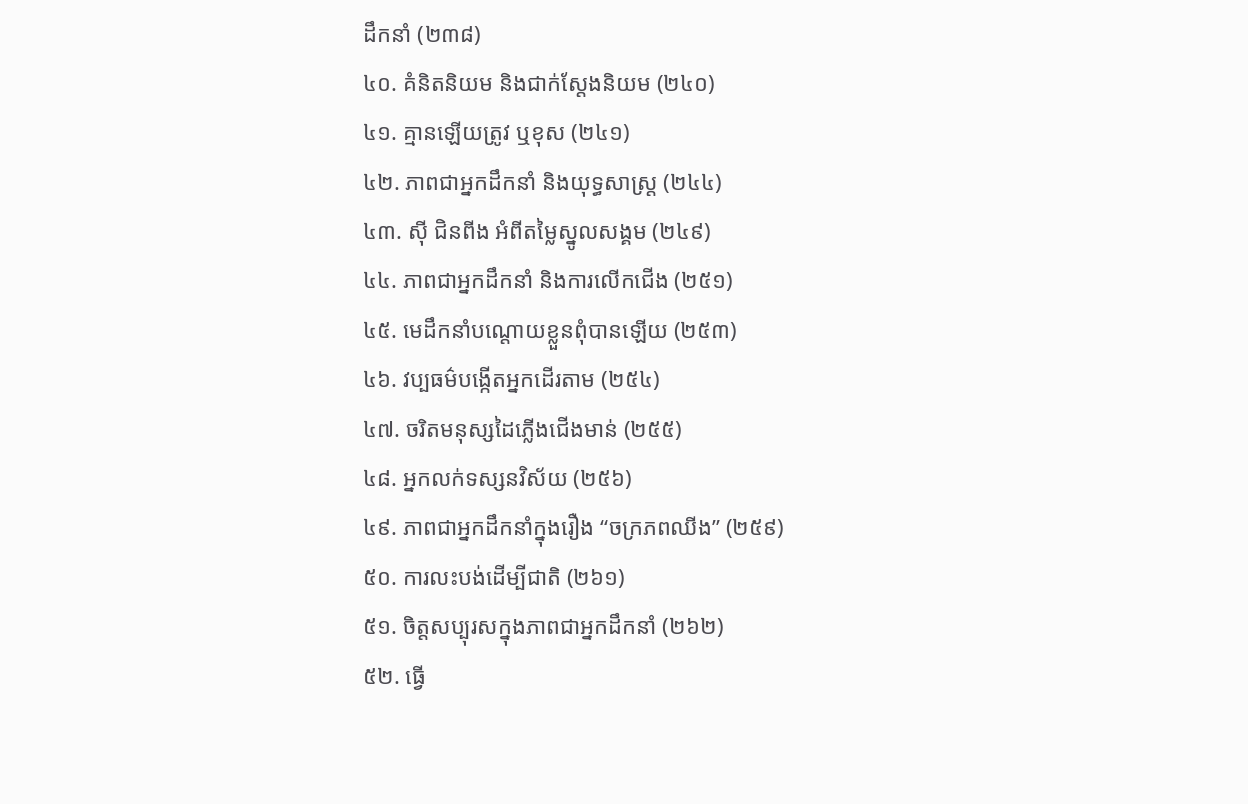ដឹកនាំ (២៣៨)
៤០. គំនិតនិយម និងជាក់ស្តែងនិយម (២៤០)
៤១. គ្មានឡើយត្រូវ ឬខុស (២៤១)
៤២. ភាពជាអ្នកដឹកនាំ និងយុទ្ធសាស្រ្ត (២៤៤)
៤៣. ស៊ី ជិនពីង អំពីតម្លៃស្នូលសង្គម (២៤៩)
៤៤. ភាពជាអ្នកដឹកនាំ និងការលើកជើង (២៥១)
៤៥. មេដឹកនាំបណ្តោយខ្លួនពុំបានឡើយ (២៥៣)
៤៦. វប្បធម៌បង្កើតអ្នកដើរតាម (២៥៤)
៤៧. ចរិតមនុស្សដៃភ្លើងជើងមាន់ (២៥៥)
៤៨. អ្នកលក់ទស្សនវិស័យ (២៥៦)
៤៩. ភាពជាអ្នកដឹកនាំក្នុងរឿង “ចក្រភពឈីង” (២៥៩)
៥០. ការលះបង់ដើម្បីជាតិ (២៦១)
៥១. ចិត្តសប្បុរសក្នុងភាពជាអ្នកដឹកនាំ (២៦២)
៥២. ធ្វើ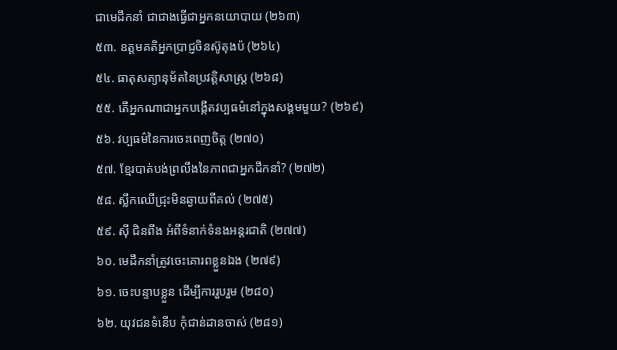ជាមេដឹកនាំ ជាជាងធ្វើជាអ្នកនយោបាយ (២៦៣)
៥៣. ឧត្តមគតិអ្នកប្រាជ្ញចិនស៊ូតុងប៉ (២៦៤)
៥៤. ធាតុសត្យានុម័តនៃប្រវត្តិសាស្រ្ត (២៦៨)
៥៥. តើអ្នកណាជាអ្នកបង្កើតវប្បធម៌នៅក្នុងសង្គមមួយ? (២៦៩)
៥៦. វប្បធម៌នៃការចេះពេញចិត្ត (២៧០)
៥៧. ខ្មែរបាត់បង់ព្រលឹងនៃភាពជាអ្នកដឹកនាំ? (២៧២)
៥៨. ស្លឹកឈើជ្រុះមិនឆ្ងាយពីគល់ (២៧៥)
៥៩. ស៊ី ជិនពីង អំពីទំនាក់ទំនងអន្តរជាតិ (២៧៧)
៦០. មេដឹកនាំត្រូវចេះគោរពខ្លួនឯង (២៧៩)
៦១. ចេះបន្ទាបខ្លួន ដើម្បីការរួបរួម (២៨០)
៦២. យុវជនទំនើប កុំជាន់ដានចាស់ (២៨១)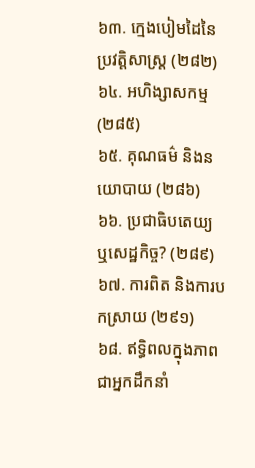៦៣. ក្មេងបៀមដៃនៃប្រវត្តិសាស្រ្ត (២៨២)
៦៤. អហិង្សាសកម្ម (២៨៥)
៦៥. គុណធម៌ និងនយោបាយ (២៨៦)
៦៦. ប្រជាធិបតេយ្យ ឬសេដ្ឋកិច្ច? (២៨៩)
៦៧. ការពិត និងការបកស្រាយ (២៩១)
៦៨. ឥទ្ធិពលក្នុងភាពជាអ្នកដឹកនាំ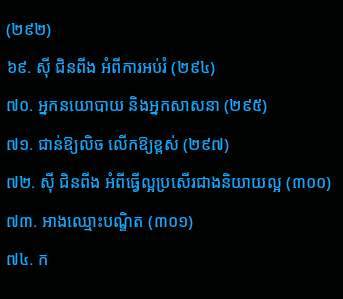(២៩២)
៦៩. ស៊ី ជិនពីង អំពីការអប់រំ (២៩៤)
៧០. អ្នកនយោបាយ និងអ្នកសាសនា (២៩៥)
៧១. ជាន់ឱ្យលិច លើកឱ្យខ្ពស់ (២៩៧)
៧២. ស៊ី ជិនពីង អំពីធ្វើល្អប្រសើរជាងនិយាយល្អ (៣០០)
៧៣. អាងឈ្មោះបណ្ឌិត (៣០១)
៧៤. ក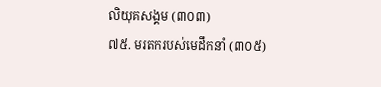លិយុគសង្គម (៣០៣)
៧៥. មរតករបស់មេដឹកនាំ (៣០៥)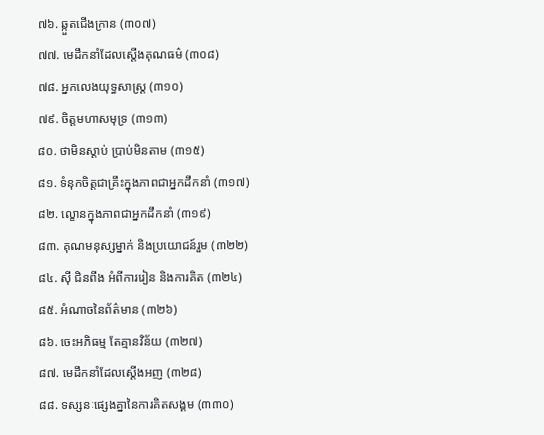៧៦. ឆ្កួតជើងក្រាន (៣០៧)
៧៧. មេដឹកនាំដែលស្តើងគុណធម៌ (៣០៨)
៧៨. អ្នកលេងយុទ្ធសាស្រ្ត (៣១០)
៧៩. ចិត្តមហាសមុទ្រ (៣១៣)
៨០. ថាមិនស្តាប់ ប្រាប់មិនតាម (៣១៥)
៨១. ទំនុកចិត្តជាគ្រឹះក្នុងភាពជាអ្នកដឹកនាំ (៣១៧)
៨២. ល្ខោនក្នុងភាពជាអ្នកដឹកនាំ (៣១៩)
៨៣. គុណមនុស្សម្នាក់ និងប្រយោជន៍រួម (៣២២)
៨៤. ស៊ី ជិនពីង អំពីការរៀន និងការគិត (៣២៤)
៨៥. អំណាចនៃព័ត៌មាន (៣២៦)
៨៦. ចេះអភិធម្ម តែគ្មានវិន័យ (៣២៧)
៨៧. មេដឹកនាំដែលស្តើងអញ (៣២៨)
៨៨. ទស្សនៈផ្សេងគ្នានៃការគិតសង្គម (៣៣០)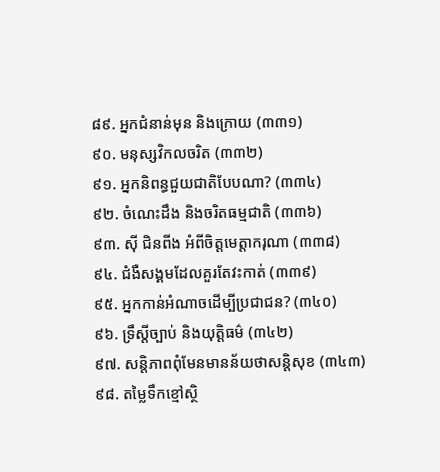៨៩. អ្នកជំនាន់មុន និងក្រោយ (៣៣១)
៩០. មនុស្សវិកលចរិត (៣៣២)
៩១. អ្នកនិពន្ធជួយជាតិបែបណា? (៣៣៤)
៩២. ចំណេះដឹង និងចរិតធម្មជាតិ (៣៣៦)
៩៣. ស៊ី ជិនពីង អំពីចិត្តមេត្តាករុណា (៣៣៨)
៩៤. ជំងឺសង្គមដែលគួរតែវះកាត់ (៣៣៩)
៩៥. អ្នកកាន់អំណាចដើម្បីប្រជាជន? (៣៤០)
៩៦. ទ្រឹស្តីច្បាប់ និងយុត្តិធម៌ (៣៤២)
៩៧. សន្តិភាពពុំមែនមានន័យថាសន្តិសុខ (៣៤៣)
៩៨. តម្លៃទឹកខ្មៅស្ថិ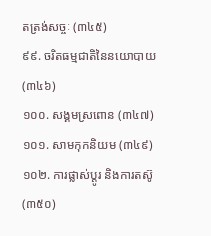តត្រង់សច្ចៈ (៣៤៥)
៩៩. ចរិតធម្មជាតិនៃនយោបាយ (៣៤៦)
១០០. សង្គមស្រពោន (៣៤៧)
១០១. សាមកុកនិយម (៣៤៩)
១០២. ការផ្លាស់ប្តូរ និងការតស៊ូ (៣៥០)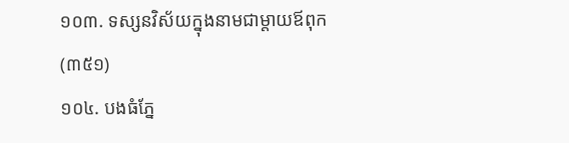១០៣. ទស្សនវិស័យក្នុងនាមជាម្តាយឪពុក (៣៥១)
១០៤. បងធំភ្នែ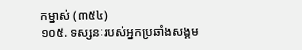កម្នាស់ (៣៥៤)
១០៥. ទស្សនៈរបស់អ្នកប្រឆាំងសង្គម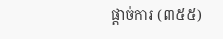ផ្តាច់ការ (៣៥៥)